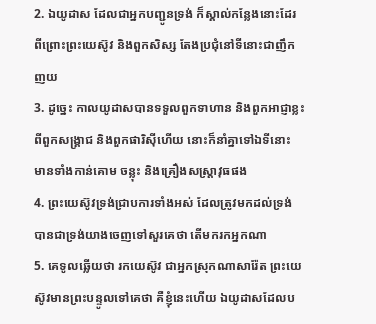2. ឯយូដាស ដែលជាអ្នកបញ្ជូនទ្រង់ ក៏ស្គាល់កន្លែងនោះដែរ ពីព្រោះព្រះយេស៊ូវ និងពួកសិស្ស តែងប្រជុំនៅទីនោះជាញឹកញយ
3. ដូច្នេះ កាលយូដាសបានទទួលពួកទាហាន និងពួកអាជ្ញាខ្លះ ពីពួកសង្គ្រាជ និងពួកផារិស៊ីហើយ នោះក៏នាំគ្នាទៅឯទីនោះ មានទាំងកាន់គោម ចន្លុះ និងគ្រឿងសស្ត្រាវុធផង
4. ព្រះយេស៊ូវទ្រង់ជ្រាបការទាំងអស់ ដែលត្រូវមកដល់ទ្រង់ បានជាទ្រង់យាងចេញទៅសួរគេថា តើមករកអ្នកណា
5. គេទូលឆ្លើយថា រកយេស៊ូវ ជាអ្នកស្រុកណាសារ៉ែត ព្រះយេស៊ូវមានព្រះបន្ទូលទៅគេថា គឺខ្ញុំនេះហើយ ឯយូដាសដែលប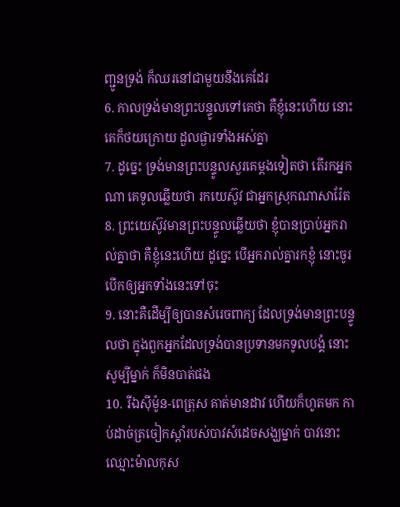ញ្ជូនទ្រង់ ក៏ឈរនៅជាមួយនឹងគេដែរ
6. កាលទ្រង់មានព្រះបន្ទូលទៅគេថា គឺខ្ញុំនេះហើយ នោះគេក៏ថយក្រោយ ដួលផ្ងារទាំងអស់គ្នា
7. ដូច្នេះ ទ្រង់មានព្រះបន្ទូលសួរគេម្តងទៀតថា តើរកអ្នកណា គេទូលឆ្លើយថា រកយេស៊ូវ ជាអ្នកស្រុកណាសារ៉ែត
8. ព្រះយេស៊ូវមានព្រះបន្ទូលឆ្លើយថា ខ្ញុំបានប្រាប់អ្នករាល់គ្នាថា គឺខ្ញុំនេះហើយ ដូច្នេះ បើអ្នករាល់គ្នារកខ្ញុំ នោះចូរបើកឲ្យអ្នកទាំងនេះទៅចុះ
9. នោះគឺដើម្បីឲ្យបានសំរេចពាក្យ ដែលទ្រង់មានព្រះបន្ទូលថា ក្នុងពួកអ្នកដែលទ្រង់បានប្រទានមកទូលបង្គំ នោះសូម្បីម្នាក់ ក៏មិនបាត់ផង
10. រីឯស៊ីម៉ូន-ពេត្រុស គាត់មានដាវ ហើយក៏ហូតមក កាប់ដាច់ត្រចៀកស្តាំរបស់បាវសំដេចសង្ឃម្នាក់ បាវនោះឈ្មោះម៉ាលកុស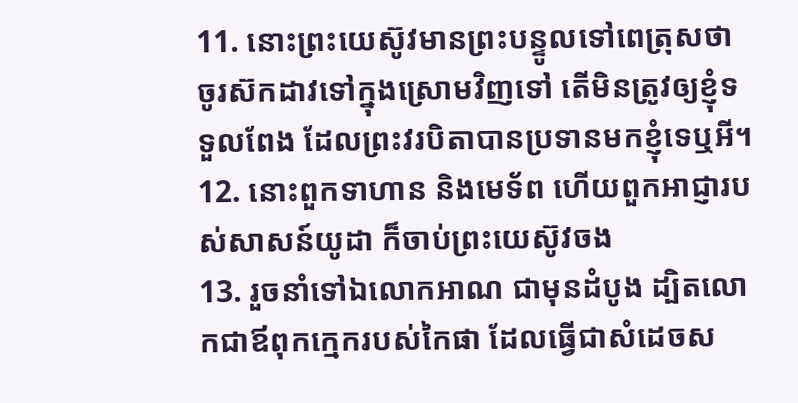11. នោះព្រះយេស៊ូវមានព្រះបន្ទូលទៅពេត្រុសថា ចូរស៊កដាវទៅក្នុងស្រោមវិញទៅ តើមិនត្រូវឲ្យខ្ញុំទទួលពែង ដែលព្រះវរបិតាបានប្រទានមកខ្ញុំទេឬអី។
12. នោះពួកទាហាន និងមេទ័ព ហើយពួកអាជ្ញារបស់សាសន៍យូដា ក៏ចាប់ព្រះយេស៊ូវចង
13. រួចនាំទៅឯលោកអាណ ជាមុនដំបូង ដ្បិតលោកជាឪពុកក្មេករបស់កៃផា ដែលធ្វើជាសំដេចស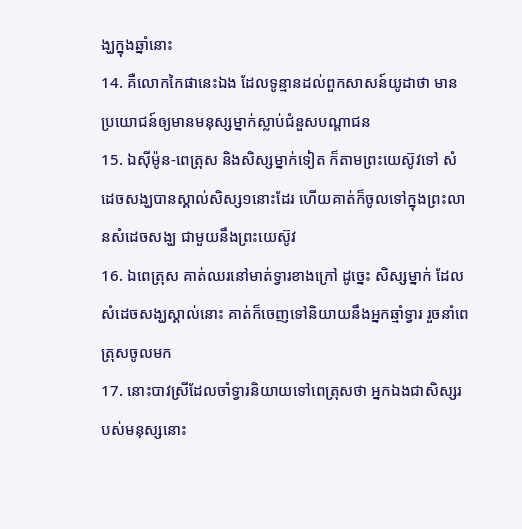ង្ឃក្នុងឆ្នាំនោះ
14. គឺលោកកៃផានេះឯង ដែលទូន្មានដល់ពួកសាសន៍យូដាថា មានប្រយោជន៍ឲ្យមានមនុស្សម្នាក់ស្លាប់ជំនួសបណ្តាជន
15. ឯស៊ីម៉ូន-ពេត្រុស និងសិស្សម្នាក់ទៀត ក៏តាមព្រះយេស៊ូវទៅ សំដេចសង្ឃបានស្គាល់សិស្ស១នោះដែរ ហើយគាត់ក៏ចូលទៅក្នុងព្រះលានសំដេចសង្ឃ ជាមួយនឹងព្រះយេស៊ូវ
16. ឯពេត្រុស គាត់ឈរនៅមាត់ទ្វារខាងក្រៅ ដូច្នេះ សិស្សម្នាក់ ដែលសំដេចសង្ឃស្គាល់នោះ គាត់ក៏ចេញទៅនិយាយនឹងអ្នកឆ្មាំទ្វារ រួចនាំពេត្រុសចូលមក
17. នោះបាវស្រីដែលចាំទ្វារនិយាយទៅពេត្រុសថា អ្នកឯងជាសិស្សរបស់មនុស្សនោះ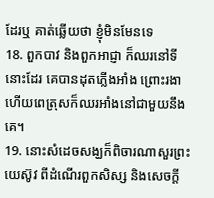ដែរឬ គាត់ឆ្លើយថា ខ្ញុំមិនមែនទេ
18. ពួកបាវ និងពួកអាជ្ញា ក៏ឈរនៅទីនោះដែរ គេបានដុតភ្លើងអាំង ព្រោះរងា ហើយពេត្រុសក៏ឈរអាំងនៅជាមួយនឹងគេ។
19. នោះសំដេចសង្ឃក៏ពិចារណាសួរព្រះយេស៊ូវ ពីដំណើរពួកសិស្ស និងសេចក្តី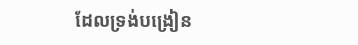ដែលទ្រង់បង្រៀន